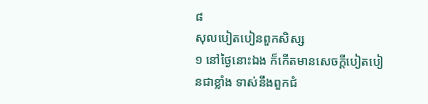៨
សុលបៀតបៀនពួកសិស្ស
១ នៅថ្ងៃនោះឯង ក៏កើតមានសេចក្តីបៀតបៀនជាខ្លាំង ទាស់នឹងពួកជំ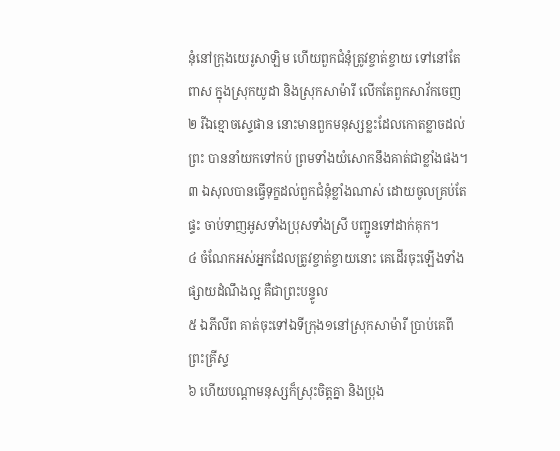នុំនៅក្រុងយេរូសាឡិម ហើយពួកជំនុំត្រូវខ្ចាត់ខ្ចាយ ទៅនៅតែពាស ក្នុងស្រុកយូដា និងស្រុកសាម៉ារី លើកតែពួកសាវ័កចេញ
២ រីឯខ្មោចស្ទេផាន នោះមានពួកមនុស្សខ្លះដែលកោតខ្លាចដល់ព្រះ បាននាំយកទៅកប់ ព្រមទាំងយំសោកនឹងគាត់ជាខ្លាំងផង។
៣ ឯសុលបានធ្វើទុក្ខដល់ពួកជំនុំខ្លាំងណាស់ ដោយចូលគ្រប់តែផ្ទះ ចាប់ទាញអូសទាំងប្រុសទាំងស្រី បញ្ជូនទៅដាក់គុក។
៤ ចំណែកអស់អ្នកដែលត្រូវខ្ចាត់ខ្ចាយនោះ គេដើរចុះឡើងទាំងផ្សាយដំណឹងល្អ គឺជាព្រះបន្ទូល
៥ ឯភីលីព គាត់ចុះទៅឯទីក្រុង១នៅស្រុកសាម៉ារី ប្រាប់គេពីព្រះគ្រីស្ទ
៦ ហើយបណ្តាមនុស្សក៏ស្រុះចិត្តគ្នា និងប្រុង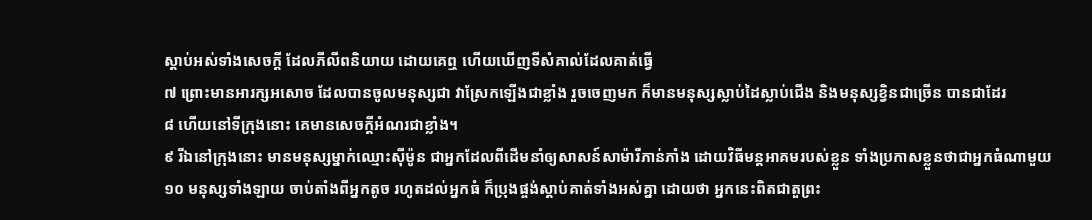ស្តាប់អស់ទាំងសេចក្តី ដែលភីលីពនិយាយ ដោយគេឮ ហើយឃើញទីសំគាល់ដែលគាត់ធ្វើ
៧ ព្រោះមានអារក្សអសោច ដែលបានចូលមនុស្សជា វាស្រែកឡើងជាខ្លាំង រួចចេញមក ក៏មានមនុស្សស្លាប់ដៃស្លាប់ជើង និងមនុស្សខ្វិនជាច្រើន បានជាដែរ
៨ ហើយនៅទីក្រុងនោះ គេមានសេចក្តីអំណរជាខ្លាំង។
៩ រីឯនៅក្រុងនោះ មានមនុស្សម្នាក់ឈ្មោះស៊ីម៉ូន ជាអ្នកដែលពីដើមនាំឲ្យសាសន៍សាម៉ារីភាន់ភាំង ដោយវិធីមន្តអាគមរបស់ខ្លួន ទាំងប្រកាសខ្លួនថាជាអ្នកធំណាមួយ
១០ មនុស្សទាំងឡាយ ចាប់តាំងពីអ្នកតូច រហូតដល់អ្នកធំ ក៏ប្រុងផ្ចង់ស្តាប់គាត់ទាំងអស់គ្នា ដោយថា អ្នកនេះពិតជាតួព្រះ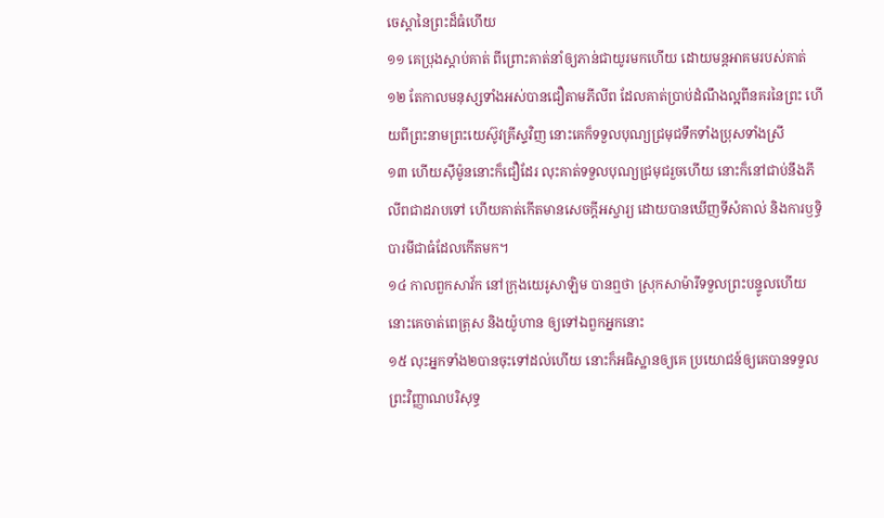ចេស្តានៃព្រះដ៏ធំហើយ
១១ គេប្រុងស្តាប់គាត់ ពីព្រោះគាត់នាំឲ្យភាន់ជាយូរមកហើយ ដោយមន្តអាគមរបស់គាត់
១២ តែកាលមនុស្សទាំងអស់បានជឿតាមភីលីព ដែលគាត់ប្រាប់ដំណឹងល្អពីនគរនៃព្រះ ហើយពីព្រះនាមព្រះយេស៊ូវគ្រីស្ទវិញ នោះគេក៏ទទួលបុណ្យជ្រមុជទឹកទាំងប្រុសទាំងស្រី
១៣ ហើយស៊ីម៉ូននោះក៏ជឿដែរ លុះគាត់ទទួលបុណ្យជ្រមុជរួចហើយ នោះក៏នៅជាប់នឹងភីលីពជាដរាបទៅ ហើយគាត់កើតមានសេចក្តីអស្ចារ្យ ដោយបានឃើញទីសំគាល់ និងការឫទ្ធិបារមីជាធំដែលកើតមក។
១៤ កាលពួកសាវ័ក នៅក្រុងយេរូសាឡិម បានឮថា ស្រុកសាម៉ារីទទួលព្រះបន្ទូលហើយ នោះគេចាត់ពេត្រុស និងយ៉ូហាន ឲ្យទៅឯពួកអ្នកនោះ
១៥ លុះអ្នកទាំង២បានចុះទៅដល់ហើយ នោះក៏អធិស្ឋានឲ្យគេ ប្រយោជន៍ឲ្យគេបានទទួលព្រះវិញ្ញាណបរិសុទ្ធ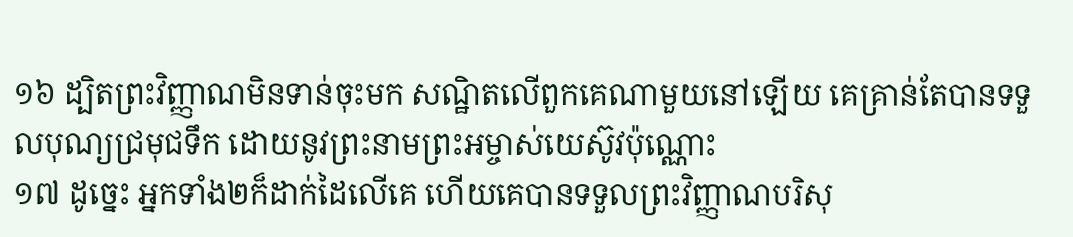១៦ ដ្បិតព្រះវិញ្ញាណមិនទាន់ចុះមក សណ្ឋិតលើពួកគេណាមួយនៅឡើយ គេគ្រាន់តែបានទទួលបុណ្យជ្រមុជទឹក ដោយនូវព្រះនាមព្រះអម្ចាស់យេស៊ូវប៉ុណ្ណោះ
១៧ ដូច្នេះ អ្នកទាំង២ក៏ដាក់ដៃលើគេ ហើយគេបានទទួលព្រះវិញ្ញាណបរិសុ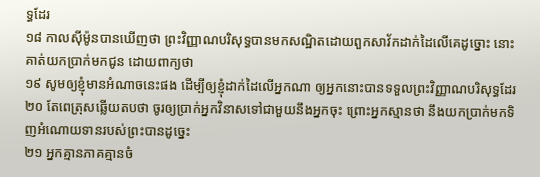ទ្ធដែរ
១៨ កាលស៊ីម៉ូនបានឃើញថា ព្រះវិញ្ញាណបរិសុទ្ធបានមកសណ្ឋិតដោយពួកសាវ័កដាក់ដៃលើគេដូច្នោះ នោះគាត់យកប្រាក់មកជូន ដោយពាក្យថា
១៩ សូមឲ្យខ្ញុំមានអំណាចនេះផង ដើម្បីឲ្យខ្ញុំដាក់ដៃលើអ្នកណា ឲ្យអ្នកនោះបានទទួលព្រះវិញ្ញាណបរិសុទ្ធដែរ
២០ តែពេត្រុសឆ្លើយតបថា ចូរឲ្យប្រាក់អ្នកវិនាសទៅជាមួយនឹងអ្នកចុះ ព្រោះអ្នកស្មានថា នឹងយកប្រាក់មកទិញអំណោយទានរបស់ព្រះបានដូច្នេះ
២១ អ្នកគ្មានភាគគ្មានចំ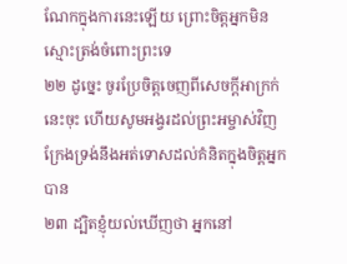ណែកក្នុងការនេះឡើយ ព្រោះចិត្តអ្នកមិនស្មោះត្រង់ចំពោះព្រះទេ
២២ ដូច្នេះ ចូរប្រែចិត្តចេញពីសេចក្តីអាក្រក់នេះចុះ ហើយសូមអង្វរដល់ព្រះអម្ចាស់វិញ ក្រែងទ្រង់នឹងអត់ទោសដល់គំនិតក្នុងចិត្តអ្នកបាន
២៣ ដ្បិតខ្ញុំយល់ឃើញថា អ្នកនៅ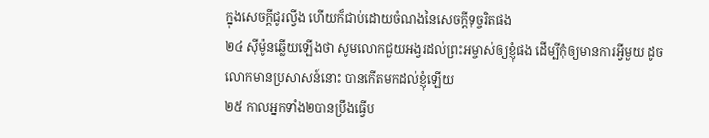ក្នុងសេចក្តីជូរល្វីង ហើយក៏ជាប់ដោយចំណងនៃសេចក្តីទុច្ចរិតផង
២៤ ស៊ីម៉ូនឆ្លើយឡើងថា សូមលោកជួយអង្វរដល់ព្រះអម្ចាស់ឲ្យខ្ញុំផង ដើម្បីកុំឲ្យមានការអ្វីមួយ ដូចលោកមានប្រសាសន៍នោះ បានកើតមកដល់ខ្ញុំឡើយ
២៥ កាលអ្នកទាំង២បានប្រឹងធ្វើប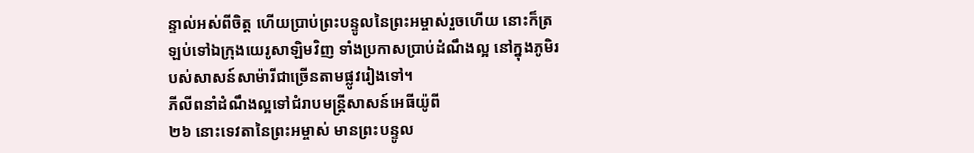ន្ទាល់អស់ពីចិត្ត ហើយប្រាប់ព្រះបន្ទូលនៃព្រះអម្ចាស់រួចហើយ នោះក៏ត្រឡប់ទៅឯក្រុងយេរូសាឡិមវិញ ទាំងប្រកាសប្រាប់ដំណឹងល្អ នៅក្នុងភូមិរបស់សាសន៍សាម៉ារីជាច្រើនតាមផ្លូវរៀងទៅ។
ភីលីពនាំដំណឹងល្អទៅជំរាបមន្ត្រីសាសន៍អេធីយ៉ូពី
២៦ នោះទេវតានៃព្រះអម្ចាស់ មានព្រះបន្ទូល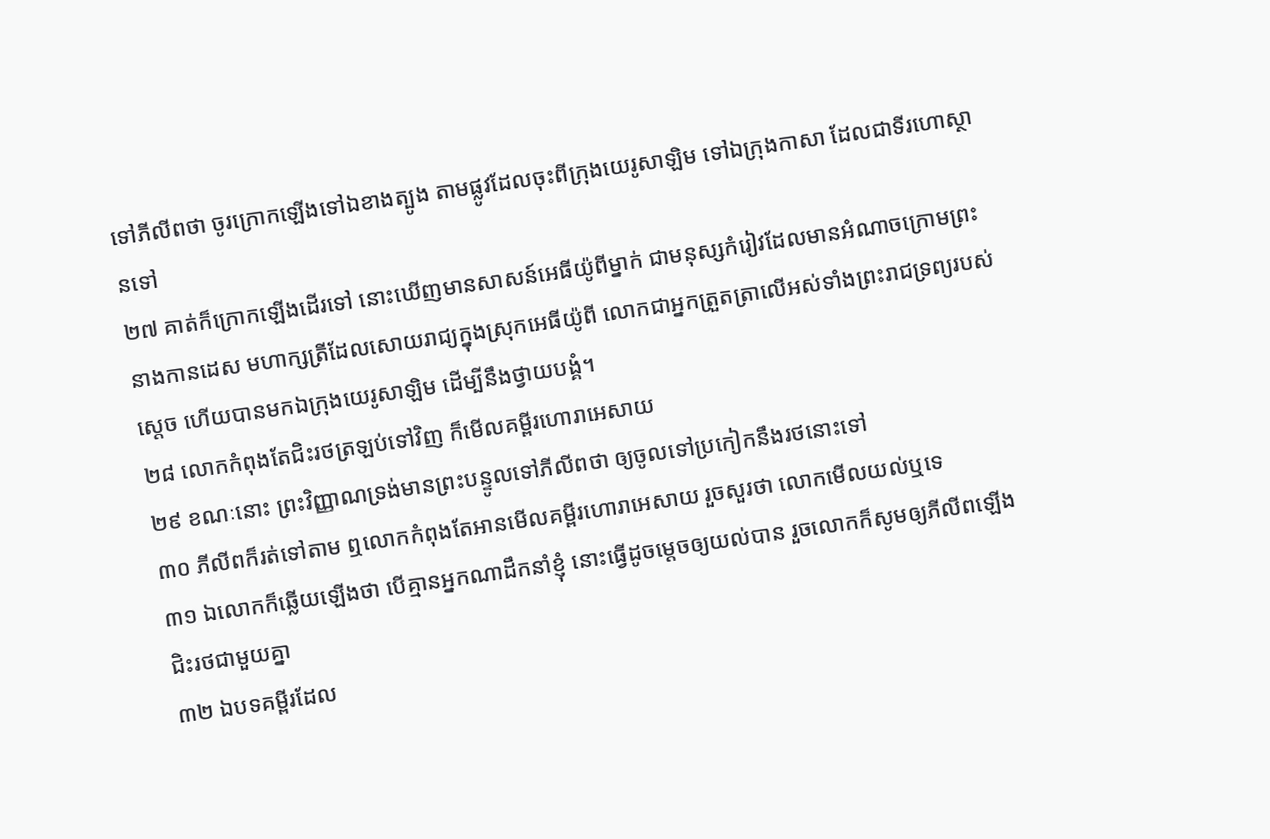ទៅភីលីពថា ចូរក្រោកឡើងទៅឯខាងត្បូង តាមផ្លូវដែលចុះពីក្រុងយេរូសាឡិម ទៅឯក្រុងកាសា ដែលជាទីរហោស្ថានទៅ
២៧ គាត់ក៏ក្រោកឡើងដើរទៅ នោះឃើញមានសាសន៍អេធីយ៉ូពីម្នាក់ ជាមនុស្សកំរៀវដែលមានអំណាចក្រោមព្រះនាងកានដេស មហាក្សត្រីដែលសោយរាជ្យក្នុងស្រុកអេធីយ៉ូពី លោកជាអ្នកត្រួតត្រាលើអស់ទាំងព្រះរាជទ្រព្យរបស់ស្តេច ហើយបានមកឯក្រុងយេរូសាឡិម ដើម្បីនឹងថ្វាយបង្គំ។
២៨ លោកកំពុងតែជិះរថត្រឡប់ទៅវិញ ក៏មើលគម្ពីរហោរាអេសាយ
២៩ ខណៈនោះ ព្រះវិញ្ញាណទ្រង់មានព្រះបន្ទូលទៅភីលីពថា ឲ្យចូលទៅប្រកៀកនឹងរថនោះទៅ
៣០ ភីលីពក៏រត់ទៅតាម ឮលោកកំពុងតែអានមើលគម្ពីរហោរាអេសាយ រួចសួរថា លោកមើលយល់ឬទេ
៣១ ឯលោកក៏ឆ្លើយឡើងថា បើគ្មានអ្នកណាដឹកនាំខ្ញុំ នោះធ្វើដូចម្តេចឲ្យយល់បាន រួចលោកក៏សូមឲ្យភីលីពឡើងជិះរថជាមួយគ្នា
៣២ ឯបទគម្ពីរដែល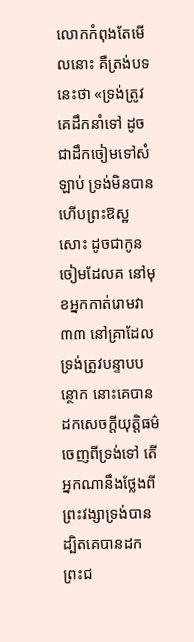លោកកំពុងតែមើលនោះ គឺត្រង់បទនេះថា «ទ្រង់ត្រូវគេដឹកនាំទៅ ដូចជាដឹកចៀមទៅសំឡាប់ ទ្រង់មិនបានហើបព្រះឱស្ឋសោះ ដូចជាកូនចៀមដែលគ នៅមុខអ្នកកាត់រោមវា
៣៣ នៅគ្រាដែលទ្រង់ត្រូវបន្ទាបបន្ថោក នោះគេបានដកសេចក្តីយុត្តិធម៌ចេញពីទ្រង់ទៅ តើអ្នកណានឹងថ្លែងពីព្រះវង្សាទ្រង់បាន ដ្បិតគេបានដកព្រះជ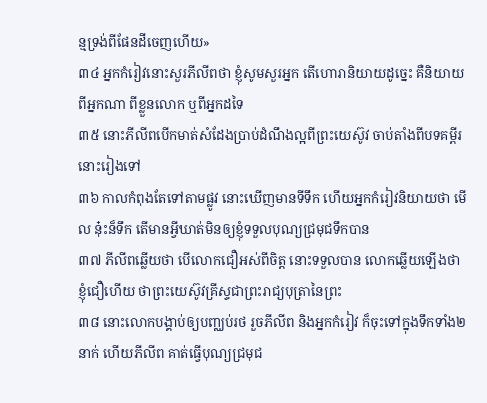ន្មទ្រង់ពីផែនដីចេញហើយ»
៣៤ អ្នកកំរៀវនោះសួរភីលីពថា ខ្ញុំសូមសួរអ្នក តើហោរានិយាយដូច្នេះ គឺនិយាយពីអ្នកណា ពីខ្លួនលោក ឬពីអ្នកដទៃ
៣៥ នោះភីលីពបើកមាត់សំដែងប្រាប់ដំណឹងល្អពីព្រះយេស៊ូវ ចាប់តាំងពីបទគម្ពីរនោះរៀងទៅ
៣៦ កាលកំពុងតែទៅតាមផ្លូវ នោះឃើញមានទីទឹក ហើយអ្នកកំរៀវនិយាយថា មើល នុ៎ះន៏ទឹក តើមានអ្វីឃាត់មិនឲ្យខ្ញុំទទួលបុណ្យជ្រមុជទឹកបាន
៣៧ ភីលីពឆ្លើយថា បើលោកជឿអស់ពីចិត្ត នោះទទួលបាន លោកឆ្លើយឡើងថា ខ្ញុំជឿហើយ ថាព្រះយេស៊ូវគ្រីស្ទជាព្រះរាជ្យបុត្រានៃព្រះ
៣៨ នោះលោកបង្គាប់ឲ្យបញ្ឈប់រថ រួចភីលីព និងអ្នកកំរៀវ ក៏ចុះទៅក្នុងទឹកទាំង២នាក់ ហើយភីលីព គាត់ធ្វើបុណ្យជ្រមុជ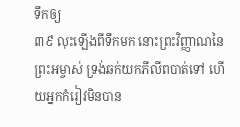ទឹកឲ្យ
៣៩ លុះឡើងពីទឹកមក នោះព្រះវិញ្ញាណនៃព្រះអម្ចាស់ ទ្រង់ឆក់យកភីលីពបាត់ទៅ ហើយអ្នកកំរៀវមិនបាន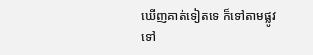ឃើញគាត់ទៀតទេ ក៏ទៅតាមផ្លូវទៅ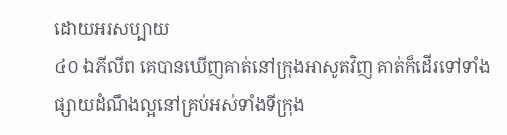ដោយអរសប្បាយ
៤០ ឯភីលីព គេបានឃើញគាត់នៅក្រុងអាសូតវិញ គាត់ក៏ដើរទៅទាំងផ្សាយដំណឹងល្អនៅគ្រប់អស់ទាំងទីក្រុង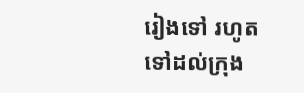រៀងទៅ រហូតទៅដល់ក្រុង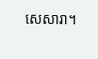សេសារា។